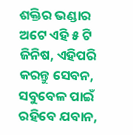ଶକ୍ତିର ଭଣ୍ଡାର ଅଟେ ଏହି ୫ ଟି ଜିନିଷ, ଏହିପରି କରନ୍ତୁ ସେବନ, ସବୁବେଳ ପାଇଁ ରହିବେ ଯବାନ,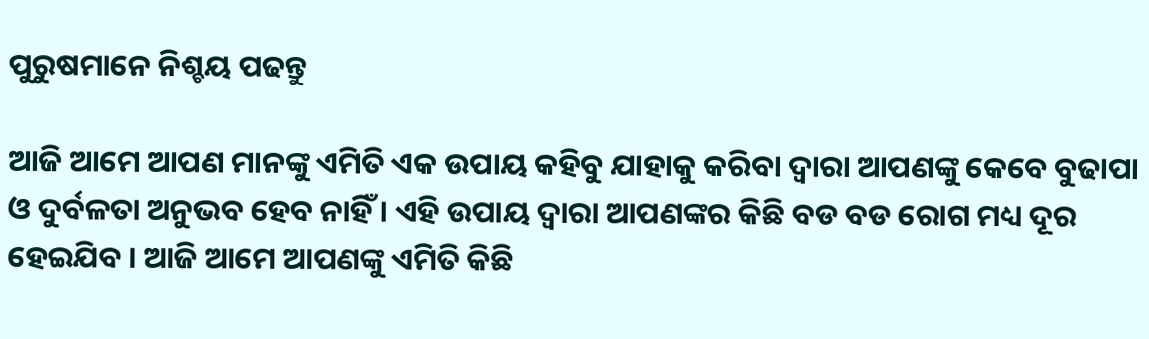ପୁରୁଷମାନେ ନିଶ୍ଚୟ ପଢନ୍ତୁ

ଆଜି ଆମେ ଆପଣ ମାନଙ୍କୁ ଏମିତି ଏକ ଉପାୟ କହିବୁ ଯାହାକୁ କରିବା ଦ୍ଵାରା ଆପଣଙ୍କୁ କେବେ ବୁଢାପା ଓ ଦୁର୍ବଳତା ଅନୁଭବ ହେବ ନାହିଁ । ଏହି ଉପାୟ ଦ୍ଵାରା ଆପଣଙ୍କର କିଛି ବଡ ବଡ ରୋଗ ମଧ୍ୟ ଦୂର ହେଇଯିବ । ଆଜି ଆମେ ଆପଣଙ୍କୁ ଏମିତି କିଛି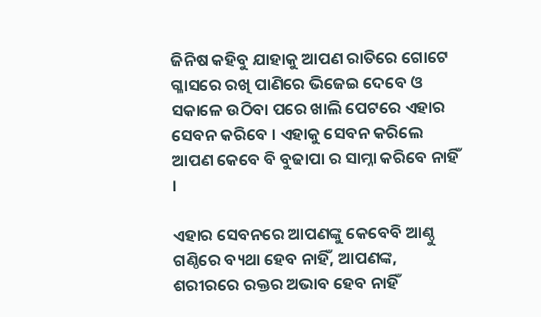ଜିନିଷ କହିବୁ ଯାହାକୁ ଆପଣ ରାତିରେ ଗୋଟେ ଗ୍ଳାସରେ ରଖି ପାଣିରେ ଭିଜେଇ ଦେବେ ଓ ସକାଳେ ଉଠିବା ପରେ ଖାଲି ପେଟରେ ଏହାର ସେବନ କରିବେ । ଏହାକୁ ସେବନ କରିଲେ ଆପଣ କେବେ ବି ବୁଢାପା ର ସାମ୍ନା କରିବେ ନାହିଁ ।

ଏହାର ସେବନରେ ଆପଣଙ୍କୁ କେବେବି ଆଣ୍ଠୁ ଗଣ୍ଠିରେ ବ୍ୟଥା ହେବ ନାହିଁ, ଆପଣଙ୍କ, ଶରୀରରେ ରକ୍ତର ଅଭାବ ହେବ ନାହିଁ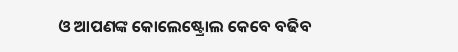ଓ ଆପଣଙ୍କ କୋଲେଷ୍ଟ୍ରୋଲ କେବେ ବଢିବ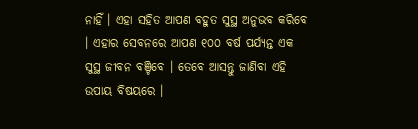ନାହିଁ । ଏହା ସହିତ ଆପଣ ବହୁତ ସୁସ୍ଥ ଅନୁଭବ କରିବେ । ଏହାର ସେବନରେ ଆପଣ ୧୦୦ ବର୍ଷ ପର୍ଯ୍ୟନ୍ତ ଏକ ସୁସ୍ଥ ଜୀବନ ବଞ୍ଚିବେ । ତେବେ ଆସନ୍ତୁ ଜାଣିବା ଏହି ଉପାୟ ବିଷୟରେ ।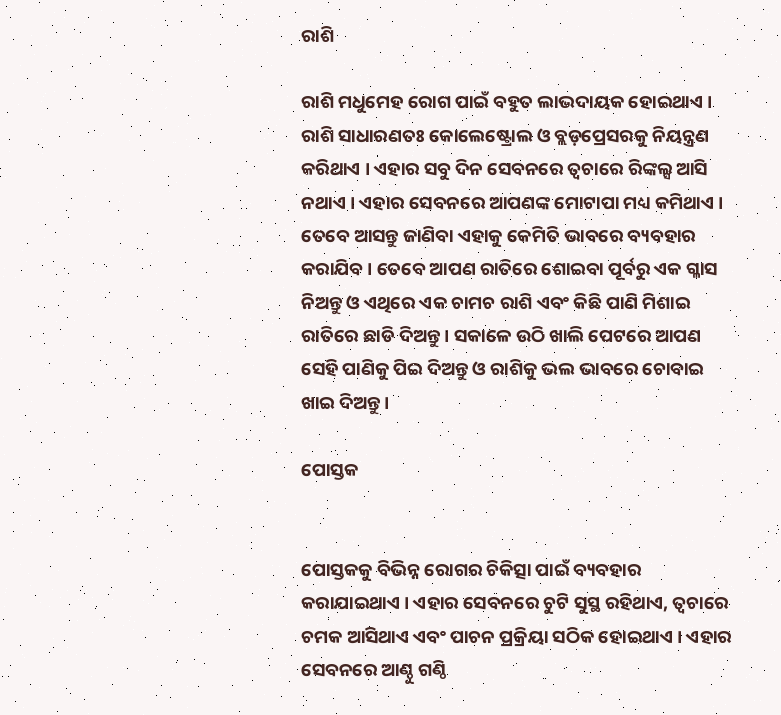ରାଶି

ରାଶି ମଧୁମେହ ରୋଗ ପାଇଁ ବହୁତ ଲାଭଦାୟକ ହୋଇଥାଏ । ରାଶି ସାଧାରଣତଃ କୋଲେଷ୍ଟ୍ରୋଲ ଓ ବ୍ଲଡ଼ପ୍ରେସରକୁ ନିୟନ୍ତ୍ରଣ କରିଥାଏ । ଏହାର ସବୁ ଦିନ ସେବନରେ ତ୍ଵଚାରେ ରିଙ୍କଲ୍ସ ଆସି ନଥାଏ । ଏହାର ସେବନରେ ଆପଣଙ୍କ ମୋଟାପା ମଧ୍ୟ କମିଥାଏ । ତେବେ ଆସନ୍ତୁ ଜାଣିବା ଏହାକୁ କେମିତି ଭାବରେ ବ୍ୟବହାର କରାଯିବ । ତେବେ ଆପଣ ରାତିରେ ଶୋଇବା ପୂର୍ବରୁ ଏକ ଗ୍ଳାସ ନିଅନ୍ତୁ ଓ ଏଥିରେ ଏକ ଚାମଚ ରାଶି ଏବଂ କିଛି ପାଣି ମିଶାଇ ରାତିରେ ଛାଡି ଦିଅନ୍ତୁ । ସକାଳେ ଉଠି ଖାଲି ପେଟରେ ଆପଣ ସେହି ପାଣିକୁ ପିଇ ଦିଅନ୍ତୁ ଓ ରାଶିକୁ ଭଲ ଭାବରେ ଚୋବାଇ ଖାଇ ଦିଅନ୍ତୁ ।

ପୋସ୍ତକ


ପୋସ୍ତକକୁ ବିଭିନ୍ନ ରୋଗର ଚିକିତ୍ସା ପାଇଁ ବ୍ୟବହାର କରାଯାଇଥାଏ । ଏହାର ସେବନରେ ଚୁଟି ସୁସ୍ଥ ରହିଥାଏ, ତ୍ଵଚାରେ ଚମକ ଆସିଥାଏ ଏବଂ ପାଚନ ପ୍ରକ୍ରିୟା ସଠିକ ହୋଇଥାଏ । ଏହାର ସେବନରେ ଆଣ୍ଠୁ ଗଣ୍ଠି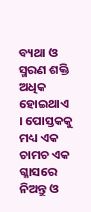ବ୍ୟଥା ଓ ସ୍ମରଣ ଶକ୍ତି ଅଧିକ ହୋଇଥାଏ । ପୋସ୍ତକକୁ ମଧ୍ୟ ଏକ ଚାମଚ ଏକ ଗ୍ଳାସରେ ନିଅନ୍ତୁ ଓ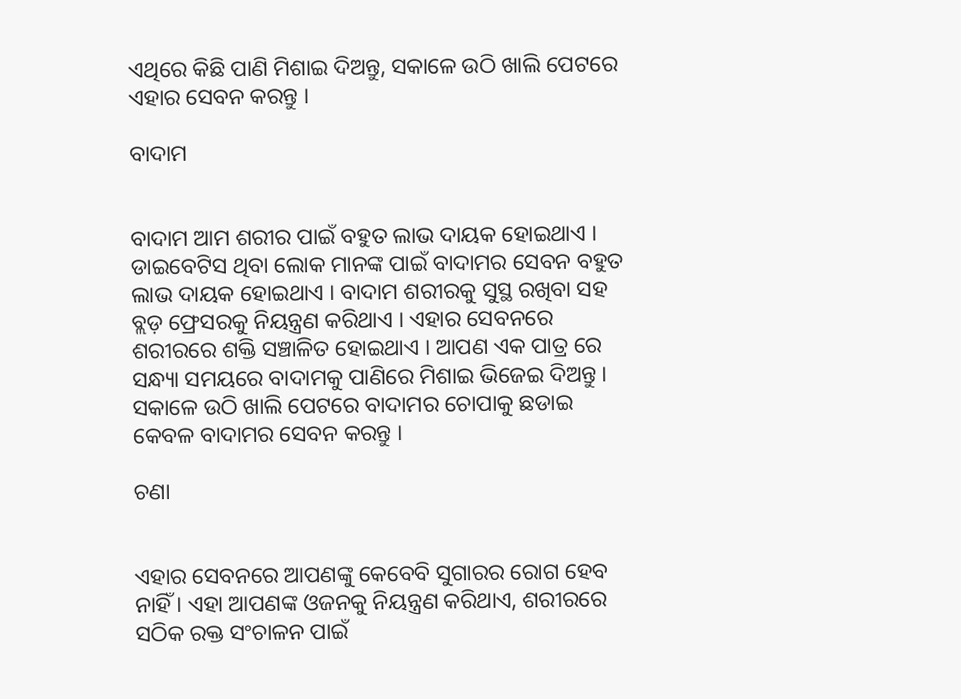ଏଥିରେ କିଛି ପାଣି ମିଶାଇ ଦିଅନ୍ତୁ, ସକାଳେ ଉଠି ଖାଲି ପେଟରେ ଏହାର ସେବନ କରନ୍ତୁ ।

ବାଦାମ


ବାଦାମ ଆମ ଶରୀର ପାଇଁ ବହୁତ ଲାଭ ଦାୟକ ହୋଇଥାଏ । ଡାଇବେଟିସ ଥିବା ଲୋକ ମାନଙ୍କ ପାଇଁ ବାଦାମର ସେବନ ବହୁତ ଲାଭ ଦାୟକ ହୋଇଥାଏ । ବାଦାମ ଶରୀରକୁ ସୁସ୍ଥ ରଖିବା ସହ ବ୍ଲଡ଼ ଫ୍ରେସରକୁ ନିୟନ୍ତ୍ରଣ କରିଥାଏ । ଏହାର ସେବନରେ ଶରୀରରେ ଶକ୍ତି ସଞ୍ଚାଳିତ ହୋଇଥାଏ । ଆପଣ ଏକ ପାତ୍ର ରେ ସନ୍ଧ୍ୟା ସମୟରେ ବାଦାମକୁ ପାଣିରେ ମିଶାଇ ଭିଜେଇ ଦିଅନ୍ତୁ । ସକାଳେ ଉଠି ଖାଲି ପେଟରେ ବାଦାମର ଚୋପାକୁ ଛଡାଇ କେବଳ ବାଦାମର ସେବନ କରନ୍ତୁ ।

ଚଣା


ଏହାର ସେବନରେ ଆପଣଙ୍କୁ କେବେବି ସୁଗାରର ରୋଗ ହେବ ନାହିଁ । ଏହା ଆପଣଙ୍କ ଓଜନକୁ ନିୟନ୍ତ୍ରଣ କରିଥାଏ, ଶରୀରରେ ସଠିକ ରକ୍ତ ସଂଚାଳନ ପାଇଁ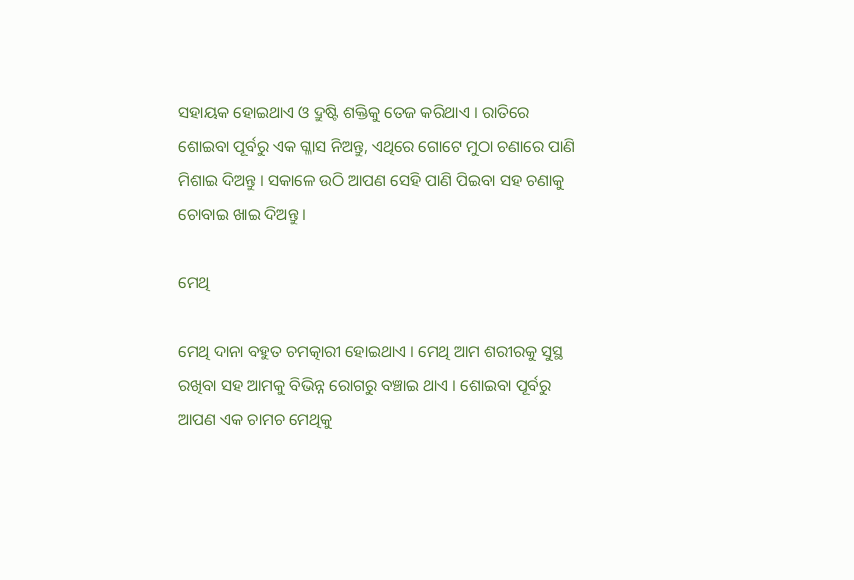ସହାୟକ ହୋଇଥାଏ ଓ ଦ୍ରୁଷ୍ଟି ଶକ୍ତିକୁ ତେଜ କରିଥାଏ । ରାତିରେ ଶୋଇବା ପୂର୍ବରୁ ଏକ ଗ୍ଳାସ ନିଅନ୍ତୁ, ଏଥିରେ ଗୋଟେ ମୁଠା ଚଣାରେ ପାଣି ମିଶାଇ ଦିଅନ୍ତୁ । ସକାଳେ ଉଠି ଆପଣ ସେହି ପାଣି ପିଇବା ସହ ଚଣାକୁ ଚୋବାଇ ଖାଇ ଦିଅନ୍ତୁ ।

ମେଥି

ମେଥି ଦାନା ବହୁତ ଚମତ୍କାରୀ ହୋଇଥାଏ । ମେଥି ଆମ ଶରୀରକୁ ସୁସ୍ଥ ରଖିବା ସହ ଆମକୁ ବିଭିନ୍ନ ରୋଗରୁ ବଞ୍ଚାଇ ଥାଏ । ଶୋଇବା ପୂର୍ବରୁ ଆପଣ ଏକ ଚାମଚ ମେଥିକୁ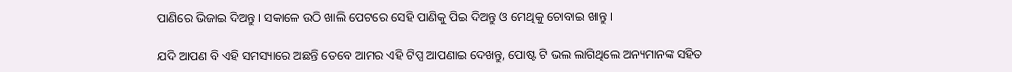ପାଣିରେ ଭିଜାଇ ଦିଅନ୍ତୁ । ସକାଳେ ଉଠି ଖାଲି ପେଟରେ ସେହି ପାଣିକୁ ପିଇ ଦିଅନ୍ତୁ ଓ ମେଥିକୁ ଚୋବାଇ ଖାନ୍ତୁ ।

ଯଦି ଆପଣ ବି ଏହି ସମସ୍ୟାରେ ଅଛନ୍ତି ତେବେ ଆମର ଏହି ଟିପ୍ସ ଆପଣାଇ ଦେଖନ୍ତୁ, ପୋଷ୍ଟ ଟି ଭଲ ଲାଗିଥିଲେ ଅନ୍ୟମାନଙ୍କ ସହିତ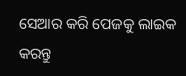ସେଆର କରି ପେଜକୁ ଲାଇକ କରନ୍ତୁ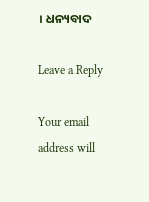। ଧନ୍ୟବାଦ

Leave a Reply

Your email address will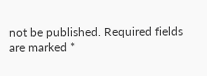not be published. Required fields are marked *